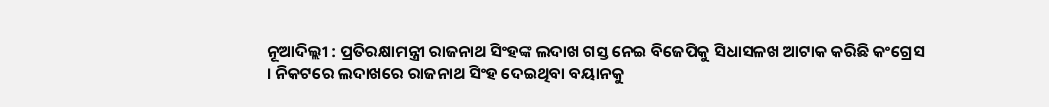ନୂଆଦିଲ୍ଲୀ : ପ୍ରତିରକ୍ଷାମନ୍ତ୍ରୀ ରାଜନାଥ ସିଂହଙ୍କ ଲଦାଖ ଗସ୍ତ ନେଇ ବିଜେପିକୁ ସିଧାସଳଖ ଆଟାକ କରିଛି କଂଗ୍ରେସ । ନିକଟରେ ଲଦାଖରେ ରାଜନାଥ ସିଂହ ଦେଇଥିବା ବୟାନକୁ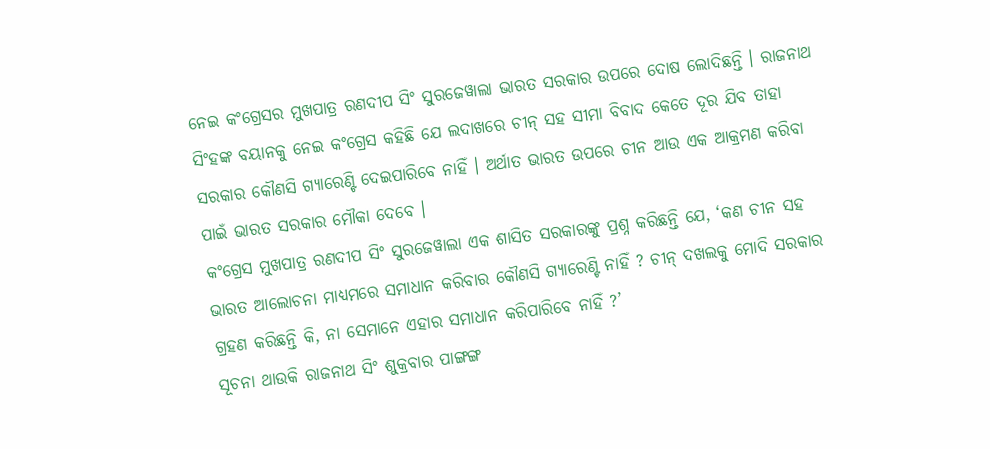ନେଇ କଂଗ୍ରେସର ମୁଖପାତ୍ର ରଣଦୀପ ସିଂ ସୁରଜେୱାଲା ଭାରତ ସରକାର ଉପରେ ଦୋଷ ଲୋଦିଛନ୍ତି । ରାଜନାଥ ସିଂହଙ୍କ ବୟାନକୁ ନେଇ କଂଗ୍ରେସ କହିଛି ଯେ ଲଦାଖରେ ଚୀନ୍ ସହ ସୀମା ବିବାଦ କେତେ ଦୂର ଯିବ ତାହା ସରକାର କୌଣସି ଗ୍ୟାରେଣ୍ଟି ଦେଇପାରିବେ ନାହିଁ । ଅର୍ଥାତ ଭାରତ ଉପରେ ଚୀନ ଆଉ ଏକ ଆକ୍ରମଣ କରିବା ପାଇଁ ଭାରତ ସରକାର ମୌକା ଦେବେ ।
କଂଗ୍ରେସ ମୁଖପାତ୍ର ରଣଦୀପ ସିଂ ସୁରଜେୱାଲା ଏକ ଶାସିତ ସରକାରଙ୍କୁ ପ୍ରଶ୍ନ କରିଛନ୍ତି ଯେ, ‘କଣ ଚୀନ ସହ ଭାରତ ଆଲୋଚନା ମାଧ୍ୟମରେ ସମାଧାନ କରିବାର କୌଣସି ଗ୍ୟାରେଣ୍ଟି ନାହିଁ ? ଚୀନ୍ ଦଖଲକୁ ମୋଦି ସରକାର ଗ୍ରହଣ କରିଛନ୍ତି କି, ନା ସେମାନେ ଏହାର ସମାଧାନ କରିପାରିବେ ନାହିଁ ?’
ସୂଚନା ଥାଉକି ରାଜନାଥ ସିଂ ଶୁକ୍ରବାର ପାଙ୍ଗଙ୍ଗ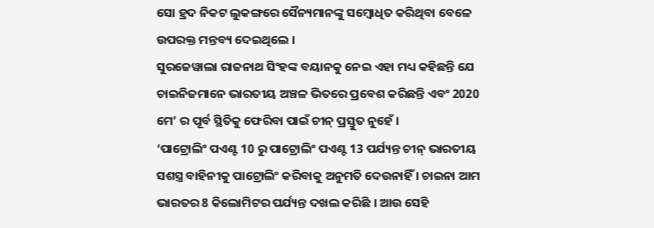ସୋ ହ୍ରଦ ନିକଟ ଲୁକଙ୍ଗରେ ସୈନ୍ୟମାନଙ୍କୁ ସମ୍ବୋଧିତ କରିଥିବା ବେଳେ ଉପରକ୍ତ ମନ୍ତବ୍ୟ ଦେଇଥିଲେ ।
ସୁରଜେୱାଲା ରାଜନାଥ ସିଂହଙ୍କ ବୟାନକୁ ନେଇ ଏହା ମଧ୍ୟ କହିଛନ୍ତି ଯେ ଚାଇନିଜମାନେ ଭାରତୀୟ ଅଞ୍ଚଳ ଭିତରେ ପ୍ରବେଶ କରିଛନ୍ତି ଏବଂ 2020 ମେ’ ର ପୂର୍ବ ସ୍ଥିତିକୁ ଫେରିବା ପାଇଁ ଚୀନ୍ ପ୍ରସ୍ତୁତ ନୁହେଁ ।
‘ପାଟ୍ରୋଲିଂ ପଏଣ୍ଟ 10 ରୁ ପାଟ୍ରୋଲିଂ ପଏଣ୍ଟ 13 ପର୍ଯ୍ୟନ୍ତ ଚୀନ୍ ଭାରତୀୟ ସଶସ୍ତ୍ର ବାହିନୀକୁ ପାଟ୍ରୋଲିଂ କରିବାକୁ ଅନୁମତି ଦେଉନାହିଁ । ଚାଇନା ଆମ ଭାରତର 8 କିଲୋମିଟର ପର୍ଯ୍ୟନ୍ତ ଦଖଲ କରିଛି । ଆଉ ସେହି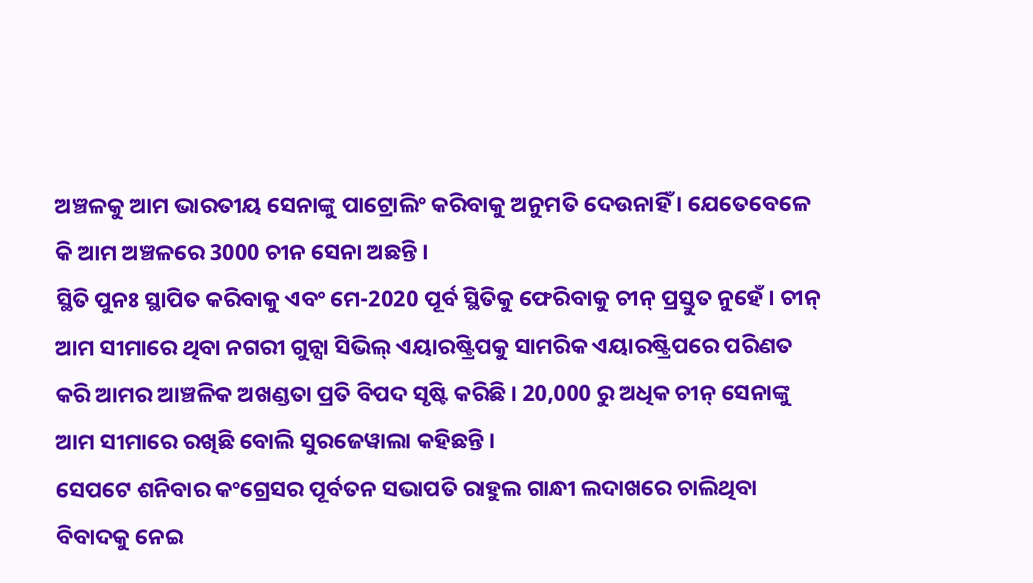ଅଞ୍ଚଳକୁ ଆମ ଭାରତୀୟ ସେନାଙ୍କୁ ପାଟ୍ରୋଲିଂ କରିବାକୁ ଅନୁମତି ଦେଉନାହିଁ । ଯେତେବେଳେ କି ଆମ ଅଞ୍ଚଳରେ 3000 ଚୀନ ସେନା ଅଛନ୍ତି ।
ସ୍ଥିତି ପୁନଃ ସ୍ଥାପିତ କରିବାକୁ ଏବଂ ମେ-2020 ପୂର୍ବ ସ୍ଥିତିକୁ ଫେରିବାକୁ ଚୀନ୍ ପ୍ରସ୍ତୁତ ନୁହେଁ । ଚୀନ୍ ଆମ ସୀମାରେ ଥିବା ନଗରୀ ଗୁନ୍ସା ସିଭିଲ୍ ଏୟାରଷ୍ଟ୍ରିପକୁ ସାମରିକ ଏୟାରଷ୍ଟ୍ରିପରେ ପରିଣତ କରି ଆମର ଆଞ୍ଚଳିକ ଅଖଣ୍ଡତା ପ୍ରତି ବିପଦ ସୃଷ୍ଟି କରିଛି । 20,000 ରୁ ଅଧିକ ଚୀନ୍ ସେନାଙ୍କୁ ଆମ ସୀମାରେ ରଖିଛି ବୋଲି ସୁରଜେୱାଲା କହିଛନ୍ତି ।
ସେପଟେ ଶନିବାର କଂଗ୍ରେସର ପୂର୍ବତନ ସଭାପତି ରାହୁଲ ଗାନ୍ଧୀ ଲଦାଖରେ ଚାଲିଥିବା ବିବାଦକୁ ନେଇ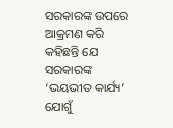ସରକାରଙ୍କ ଉପରେ ଆକ୍ରମଣ କରି କହିଛନ୍ତି ଯେ ସରକାରଙ୍କ ‘ଭୟଭୀତ କାର୍ଯ୍ୟ’ ଯୋଗୁଁ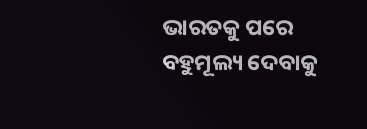ଭାରତକୁ ପରେ ବହୁମୂଲ୍ୟ ଦେବାକୁ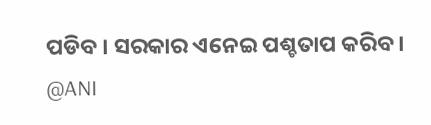ପଡିବ । ସରକାର ଏନେଇ ପଶ୍ଚତାପ କରିବ ।
@ANI